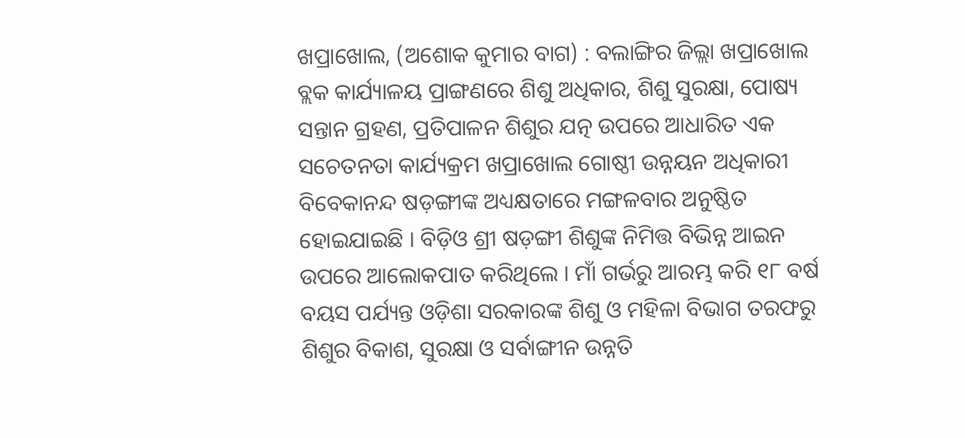ଖପ୍ରାଖୋଲ, (ଅଶୋକ କୁମାର ବାଗ) : ବଲାଙ୍ଗିର ଜିଲ୍ଲା ଖପ୍ରାଖୋଲ ବ୍ଲକ କାର୍ଯ୍ୟାଳୟ ପ୍ରାଙ୍ଗଣରେ ଶିଶୁ ଅଧିକାର, ଶିଶୁ ସୁରକ୍ଷା, ପୋଷ୍ୟ ସନ୍ତାନ ଗ୍ରହଣ, ପ୍ରତିପାଳନ ଶିଶୁର ଯତ୍ନ ଉପରେ ଆଧାରିତ ଏକ ସଚେତନତା କାର୍ଯ୍ୟକ୍ରମ ଖପ୍ରାଖୋଲ ଗୋଷ୍ଠୀ ଉନ୍ନୟନ ଅଧିକାରୀ ବିବେକାନନ୍ଦ ଷଡ଼ଙ୍ଗୀଙ୍କ ଅଧ୍ୟକ୍ଷତାରେ ମଙ୍ଗଳବାର ଅନୁଷ୍ଠିତ ହୋଇଯାଇଛି । ବିଡ଼ିଓ ଶ୍ରୀ ଷଡ଼ଙ୍ଗୀ ଶିଶୁଙ୍କ ନିମିତ୍ତ ବିଭିନ୍ନ ଆଇନ ଉପରେ ଆଲୋକପାତ କରିଥିଲେ । ମାଁ ଗର୍ଭରୁ ଆରମ୍ଭ କରି ୧୮ ବର୍ଷ ବୟସ ପର୍ଯ୍ୟନ୍ତ ଓଡ଼ିଶା ସରକାରଙ୍କ ଶିଶୁ ଓ ମହିଳା ବିଭାଗ ତରଫରୁ ଶିଶୁର ବିକାଶ, ସୁରକ୍ଷା ଓ ସର୍ବାଙ୍ଗୀନ ଉନ୍ନତି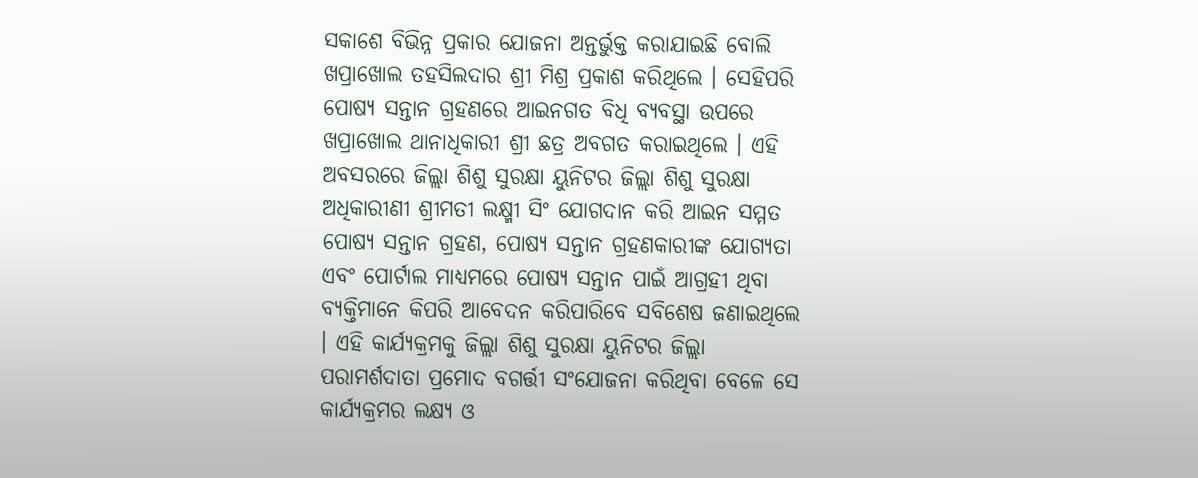ସକାଶେ ବିଭିନ୍ନ ପ୍ରକାର ଯୋଜନା ଅନ୍ତର୍ଭୁକ୍ତ କରାଯାଇଛି ବୋଲି ଖପ୍ରାଖୋଲ ତହସିଲଦାର ଶ୍ରୀ ମିଶ୍ର ପ୍ରକାଶ କରିଥିଲେ । ସେହିପରି ପୋଷ୍ୟ ସନ୍ତାନ ଗ୍ରହଣରେ ଆଇନଗତ ବିଧି ବ୍ୟବସ୍ଥା ଉପରେ ଖପ୍ରାଖୋଲ ଥାନାଧିକାରୀ ଶ୍ରୀ ଛତ୍ର ଅବଗତ କରାଇଥିଲେ । ଏହି ଅବସରରେ ଜିଲ୍ଲା ଶିଶୁ ସୁରକ୍ଷା ୟୁନିଟର ଜିଲ୍ଲା ଶିଶୁ ସୁରକ୍ଷା ଅଧିକାରୀଣୀ ଶ୍ରୀମତୀ ଲକ୍ଷ୍ମୀ ସିଂ ଯୋଗଦାନ କରି ଆଇନ ସମ୍ମତ ପୋଷ୍ୟ ସନ୍ତାନ ଗ୍ରହଣ, ପୋଷ୍ୟ ସନ୍ତାନ ଗ୍ରହଣକାରୀଙ୍କ ଯୋଗ୍ୟତା ଏବଂ ପୋର୍ଟାଲ ମାଧ୍ୟମରେ ପୋଷ୍ୟ ସନ୍ତାନ ପାଇଁ ଆଗ୍ରହୀ ଥିବା ବ୍ୟକ୍ତିମାନେ କିପରି ଆବେଦନ କରିପାରିବେ ସବିଶେଷ ଜଣାଇଥିଲେ । ଏହି କାର୍ଯ୍ୟକ୍ରମକୁ ଜିଲ୍ଲା ଶିଶୁ ସୁରକ୍ଷା ୟୁନିଟର ଜିଲ୍ଲା ପରାମର୍ଶଦାତା ପ୍ରମୋଦ ବଗର୍ତ୍ତୀ ସଂଯୋଜନା କରିଥିବା ବେଳେ ସେ କାର୍ଯ୍ୟକ୍ରମର ଲକ୍ଷ୍ୟ ଓ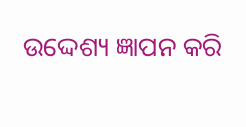ଉଦ୍ଦେଶ୍ୟ ଜ୍ଞାପନ କରି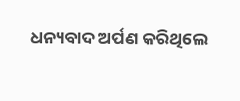ଧନ୍ୟବାଦ ଅର୍ପଣ କରିଥିଲେ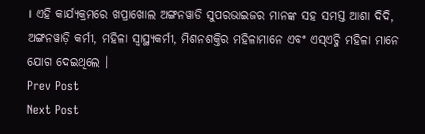। ଏହି କାର୍ଯ୍ୟକ୍ରମରେ ଖପ୍ରାଖୋଲ ଅଙ୍ଗନୱାଡି ସୁପରଭାଇଜର ମାନଙ୍କ ସହ ସମସ୍ତ ଆଶା ଦିଦି, ଅଙ୍ଗନୱାଡ଼ି କର୍ମୀ, ମହିଳା ସ୍ୱାସ୍ଥ୍ୟକର୍ମୀ, ମିଶନଶକ୍ତିର ମହିଳାମାନେ ଏବଂ ଏସ୍ଏଚ୍ଜି ମହିଳା ମାନେ ଯୋଗ ଦେଇଥିଲେ ।
Prev Post
Next Post